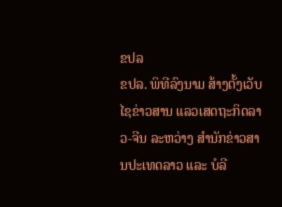ຂປລ
ຂປລ. ພິທີລົງນາມ ສ້າງຕັ້ງເວັບໄຊຂ່າວສານ ແລວເສດຖະກິດລາວ-ຈີນ ລະຫວ່າງ ສໍານັກຂ່າວສານປະເທດລາວ ແລະ ບໍລີ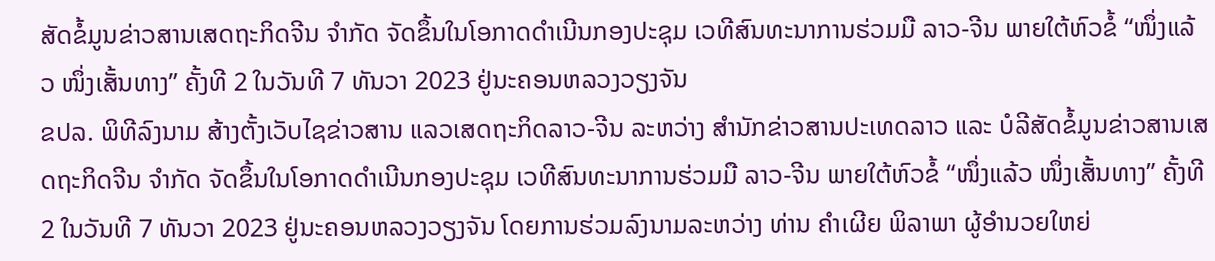ສັດຂໍ້ມູນຂ່າວສານເສດຖະກິດຈີນ ຈໍາກັດ ຈັດຂຶ້ນໃນໂອກາດດຳເນີນກອງປະຊຸມ ເວທີສົນທະນາການຮ່ວມມື ລາວ-ຈີນ ພາຍໃຕ້ຫົວຂໍ້ “ໜຶ່ງແລ້ວ ໜຶ່ງເສັ້ນທາງ” ຄັ້ງທີ 2 ໃນວັນທີ 7 ທັນວາ 2023 ຢູ່ນະຄອນຫລວງວຽງຈັນ
ຂປລ. ພິທີລົງນາມ ສ້າງຕັ້ງເວັບໄຊຂ່າວສານ ແລວເສດຖະກິດລາວ-ຈີນ ລະຫວ່າງ ສໍານັກຂ່າວສານປະເທດລາວ ແລະ ບໍລີສັດຂໍ້ມູນຂ່າວສານເສດຖະກິດຈີນ ຈໍາກັດ ຈັດຂຶ້ນໃນໂອກາດດຳເນີນກອງປະຊຸມ ເວທີສົນທະນາການຮ່ວມມື ລາວ-ຈີນ ພາຍໃຕ້ຫົວຂໍ້ “ໜຶ່ງແລ້ວ ໜຶ່ງເສັ້ນທາງ” ຄັ້ງທີ 2 ໃນວັນທີ 7 ທັນວາ 2023 ຢູ່ນະຄອນຫລວງວຽງຈັນ ໂດຍການຮ່ວມລົງນາມລະຫວ່າງ ທ່ານ ຄໍາເຜີຍ ພິລາພາ ຜູ້ອໍານວຍໃຫຍ່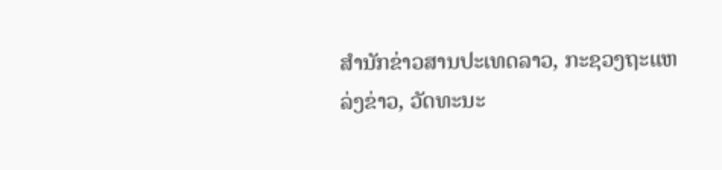ສໍານັກຂ່າວສານປະເທດລາວ, ກະຊວງຖະແຫລ່ງຂ່າວ, ວັດທະນະ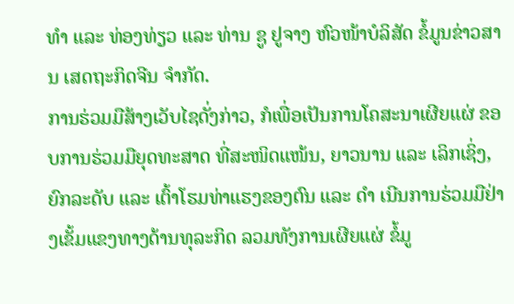ທໍາ ແລະ ທ່ອງທ່ຽວ ແລະ ທ່ານ ຊູ ຢູຈາງ ຫົວໜ້າບໍລິສັດ ຂໍ້ມູນຂ່າວສານ ເສດຖະກິດຈີນ ຈໍາກັດ.
ການຮ່ວມມືສ້າງເວັບໄຊດັ່ງກ່າວ, ກໍເພື່ອເປັນການໂຄສະນາເຜີຍແຜ່ ຂອບການຮ່ວມມືຍຸດທະສາດ ທີ່ສະໜິດແໜ້ນ, ຍາວນານ ແລະ ເລິກເຊິ່ງ, ຍົກລະດັບ ແລະ ເຕົ້າໂຮມທ່າແຮງຂອງຕົນ ແລະ ດຳ ເນີນການຮ່ວມມືຢ່າງເຂັ້ມແຂງທາງດ້ານທຸລະກິດ ລວມທັງການເຜີຍແຜ່ ຂໍ້ມູ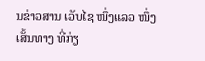ນຂ່າວສານ ເວັບໄຊ ໜຶ່ງແລວ ໜຶ່ງເສັ້ນທາງ ທີ່ກ່ຽ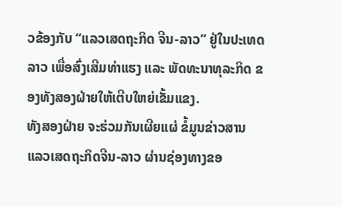ວຂ້ອງກັບ “ແລວເສດຖະກິດ ຈີນ-ລາວ” ຢູ່ໃນປະເທດລາວ ເພື່ອສົ່ງເສີມທ່າແຮງ ແລະ ພັດທະນາທຸລະກິດ ຂອງທັງສອງຝ່າຍໃຫ້ເຕີບໃຫຍ່ເຂັ້ມແຂງ.
ທັງສອງຝ່າຍ ຈະຮ່ວມກັນເຜີຍແຜ່ ຂໍ້ມູນຂ່າວສານ ແລວເສດຖະກິດຈີນ-ລາວ ຜ່ານຊ່ອງທາງຂອ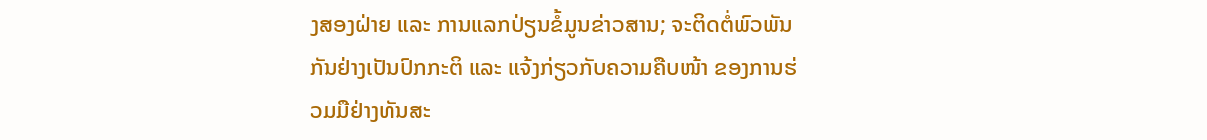ງສອງຝ່າຍ ແລະ ການແລກປ່ຽນຂໍ້ມູນຂ່າວສານ; ຈະຕິດຕໍ່ພົວພັນກັນຢ່າງເປັນປົກກະຕິ ແລະ ແຈ້ງກ່ຽວກັບຄວາມຄືບໜ້າ ຂອງການຮ່ວມມືຢ່າງທັນສະ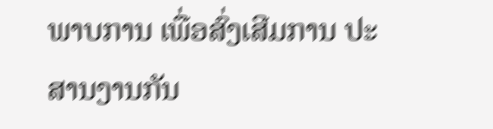ພາບການ ເພື່ອສົ່ງເສີມການ ປະສານງານກັນ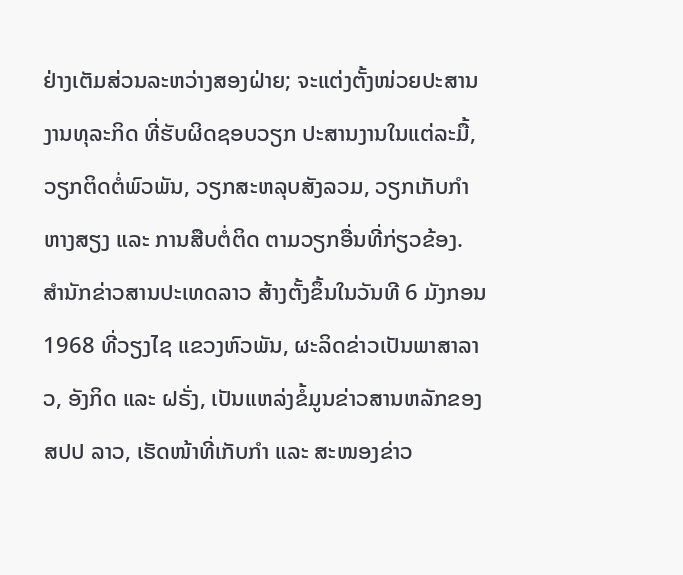ຢ່າງເຕັມສ່ວນລະຫວ່າງສອງຝ່າຍ; ຈະແຕ່ງຕັ້ງໜ່ວຍປະສານງານທຸລະກິດ ທີ່ຮັບຜິດຊອບວຽກ ປະສານງານໃນແຕ່ລະມື້, ວຽກຕິດຕໍ່ພົວພັນ, ວຽກສະຫລຸບສັງລວມ, ວຽກເກັບກຳຫາງສຽງ ແລະ ການສືບຕໍ່ຕິດ ຕາມວຽກອື່ນທີ່ກ່ຽວຂ້ອງ.
ສຳນັກຂ່າວສານປະເທດລາວ ສ້າງຕັ້ງຂຶ້ນໃນວັນທີ 6 ມັງກອນ 1968 ທີ່ວຽງໄຊ ແຂວງຫົວພັນ, ຜະລິດຂ່າວເປັນພາສາລາວ, ອັງກິດ ແລະ ຝຣັ່ງ, ເປັນແຫລ່ງຂໍ້ມູນຂ່າວສານຫລັກຂອງ ສປປ ລາວ, ເຮັດໜ້າທີ່ເກັບກຳ ແລະ ສະໜອງຂ່າວ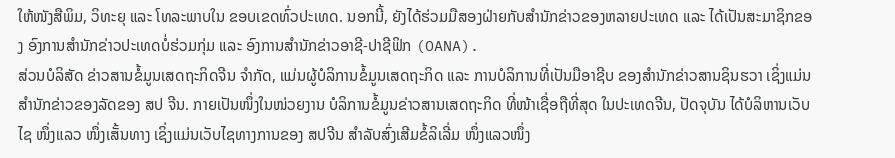ໃຫ້ໜັງສືພິມ, ວິທະຍຸ ແລະ ໂທລະພາບໃນ ຂອບເຂດທົ່ວປະເທດ. ນອກນີ້, ຍັງໄດ້ຮ່ວມມືສອງຝ່າຍກັບສຳນັກຂ່າວຂອງຫລາຍປະເທດ ແລະ ໄດ້ເປັນສະມາຊິກຂອງ ອົງການສຳນັກຂ່າວປະເທດບໍ່ຮ່ວມກຸ່ມ ແລະ ອົງການສຳນັກຂ່າວອາຊີ-ປາຊີຟິກ (OANA).
ສ່ວນບໍລິສັດ ຂ່າວສານຂໍ້ມູນເສດຖະກິດຈີນ ຈຳກັດ, ແມ່ນຜູ້ບໍລິການຂໍ້ມູນເສດຖະກິດ ແລະ ການບໍລິການທີ່ເປັນມືອາຊີບ ຂອງສຳນັກຂ່າວສານຊິນຮວາ ເຊິ່ງແມ່ນສຳນັກຂ່າວຂອງລັດຂອງ ສປ ຈີນ. ກາຍເປັນໜຶ່ງໃນໜ່ວຍງານ ບໍລິການຂໍ້ມູນຂ່າວສານເສດຖະກິດ ທີ່ໜ້າເຊື່ອຖືທີ່ສຸດ ໃນປະເທດຈີນ, ປັດຈຸບັນ ໄດ້ບໍລິຫານເວັບໄຊ ໜຶ່ງແລວ ໜຶ່ງເສັ້ນທາງ ເຊິ່ງແມ່ນເວັບໄຊທາງການຂອງ ສປຈີນ ສຳລັບສົ່ງເສີມຂໍ້ລິເລີ່ມ ໜຶ່ງແລວໜຶ່ງ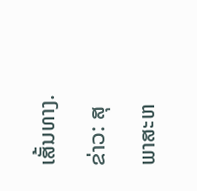ເສັ້ນທາງ.
ຂ່າວ: ສຸພາສະຫ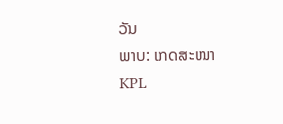ວັນ
ພາບ: ເກດສະໜາ
KPL